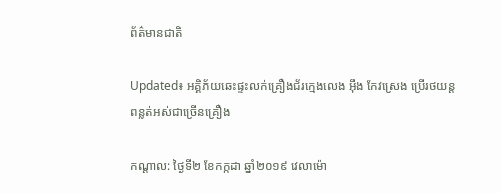ព័ត៌មានជាតិ

Updated៖ អគ្គិភ័យឆេះផ្ទះលក់គ្រឿងជ័រក្មេងលេង អ៊ឹង កែវស្រេង ប្រើរថយន្តពន្លត់អស់ជាច្រើនគ្រឿង

កណ្ដាល: ថ្ងៃទី២ ខែកក្កដា ឆ្នាំ២០១៩ វេលាម៉ោ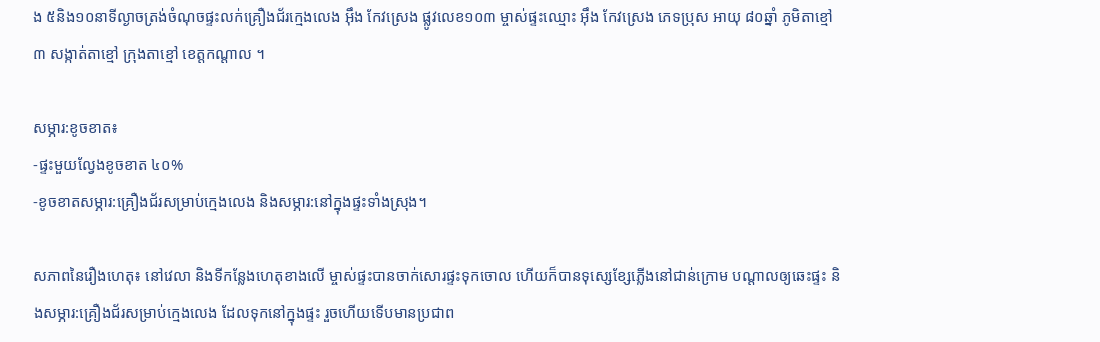ង ៥និង១០នាទីល្ងាចត្រង់ចំណុចផ្ទះលក់គ្រឿងជ័រក្មេងលេង អ៊ឹង កែវស្រេង ផ្លូវលេខ១០៣ ម្ចាស់ផ្ទះឈ្មោះ អ៊ឹង កែវស្រេង ភេទប្រុស អាយុ ៨០ឆ្នាំ ភូមិតាខ្មៅ៣ សង្កាត់តាខ្មៅ ក្រុងតាខ្មៅ ខេត្តកណ្តាល ។

សម្ភារ:ខូចខាត៖
-ផ្ទះមួយល្វែងខូចខាត ៤០%
-ខូចខាតសម្ភារ:គ្រឿងជ័រសម្រាប់ក្មេងលេង និងសម្ភារ:នៅក្នុងផ្ទះទាំងស្រុង។

សភាពនៃរឿងហេតុ៖ នៅវេលា និងទីកន្លែងហេតុខាងលើ ម្ចាស់ផ្ទះបានចាក់សោរផ្ទះទុកចោល ហើយក៏បានទុស្សេខ្សែភ្លើងនៅជាន់ក្រោម បណ្តាលឲ្យឆេះផ្ទះ និងសម្ភារ:គ្រឿងជ័រសម្រាប់ក្មេងលេង ដែលទុកនៅក្នុងផ្ទះ រួចហើយទើបមានប្រជាព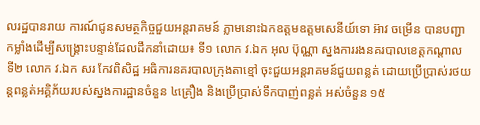លរដ្ឋបានរាយ ការណ៍ជូនសមត្ថកិច្ចជួយអន្តរាគមន៍ ភ្លាមនោះឯកឧត្តមឧត្តមសេនីយ៍ទោ អ៊ាវ ចម្រើន បានបញ្ជាកម្លាំងដើម្បីសង្គ្រោះបន្ទាន់ដែលដឹកនាំដោយ៖ ទី១ លោក វ.ឯក អុល ប៊ុណ្ណា ស្នងការរងនគរបាលខេត្តកណ្តាល ទី២ លោក វ.ឯក សរ កែវពិសិដ្ឋ អធិការនគរបាលក្រុងតាខ្មៅ ចុះជួយអន្តរាគមន៍ជួយពន្លត់ ដោយប្រើប្រាស់រថយន្តពន្លត់អគ្គិភ័យរបស់ស្នងការដ្ឋានចំនួន ៤គ្រឿង និងប្រើប្រាស់ទឹកបាញ់ពន្លត់ អស់ចំនួន ១៥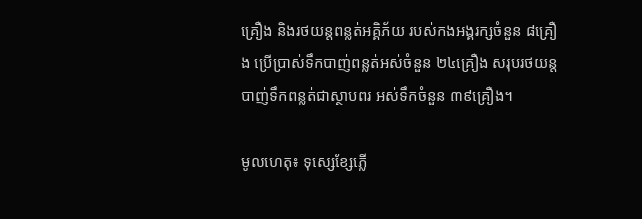គ្រឿង និងរថយន្តពន្លត់អគ្គិភ័យ របស់កងអង្គរក្សចំនួន ៨គ្រឿង ប្រើប្រាស់ទឹកបាញ់ពន្លត់អស់ចំនួន ២៤គ្រឿង សរុបរថយន្តបាញ់ទឹកពន្លត់ជាស្ថាបពរ អស់ទឹកចំនួន ៣៩គ្រឿង។

មូលហេតុ៖ ទុស្សេខ្សែភ្លើ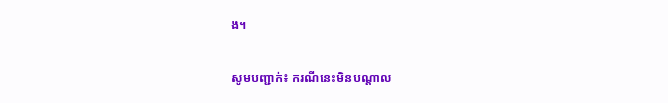ង។

សូមបញ្ជាក់៖ ករណីនេះមិនបណ្ដាល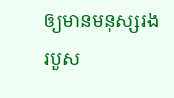ឲ្យមានមនុស្សរងរបួស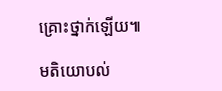គ្រោះថ្នាក់ឡើយ៕

មតិយោបល់